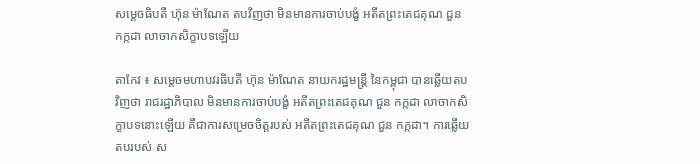សម្ដេចធិបតី ហ៊ុន ម៉ាណែត តបវិញថា មិនមានការចាប់បង្ខំ អតីតព្រះតេជគុណ ជួន កក្កដា លាចាកសិក្ខាបទឡើយ

តាកែវ ៖ សម្តេចមហាបវរធិបតី ហ៊ុន ម៉ាណែត នាយករដ្ឋមន្ត្រី នៃកម្ពុជា បានឆ្លើយតបវិញថា រាជរដ្ឋាភិបាល មិនមានការចាប់បង្ខំ អតីតព្រះតេជគុណ ជួន កក្កដា លាចាកសិក្ខាបទនោះឡើយ គឺជាការសម្រេចចិត្តរបស់ អតីតព្រះតេជគុណ ជួន កក្កដា។ ការឆ្លើយតបរបស់ ស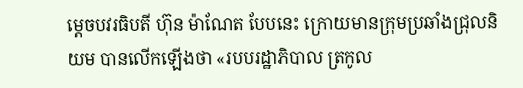ម្តេចបវរធិបតី ហ៊ុន ម៉ាណែត បែបនេះ ក្រោយមានក្រុមប្រឆាំងជ្រុលនិយម បានលើកឡើងថា «របបរដ្ឋាភិបាល ត្រកូល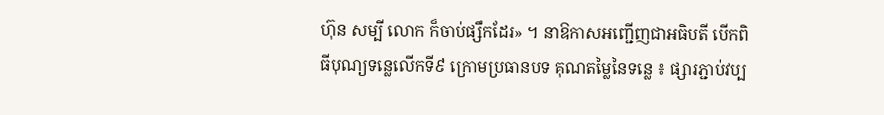ហ៊ុន សម្បី លោក ក៏ចាប់ផ្សឹកដែរ» ។ នាឱកាសអញ្ជើញជាអធិបតី បើកពិធីបុណ្យទន្លេលើកទី៩ ក្រោមប្រធានបទ គុណតម្លៃនៃទន្លេ ៖ ផ្សារភ្ជាប់វប្ប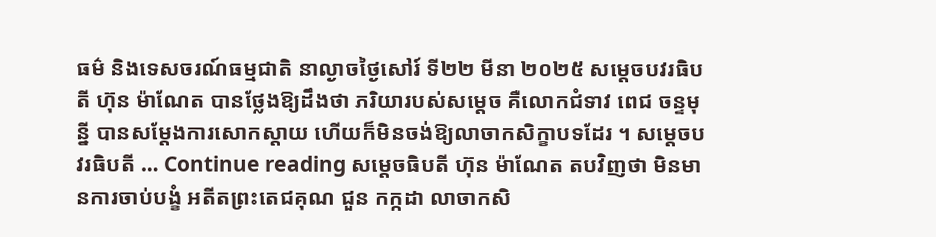ធម៌ និងទេសចរណ៍ធម្មជាតិ នាល្ងាចថ្ងៃសៅរ៍ ទី២២ មីនា ២០២៥ សម្តេចបវរធិបតី ហ៊ុន ម៉ាណែត បានថ្លែងឱ្យដឹងថា ភរិយារបស់សម្ដេច គឺលោកជំទាវ ពេជ ចន្ទមុន្នី បានសម្ដែងការសោកស្ដាយ ហើយក៏មិនចង់ឱ្យលាចាកសិក្ខាបទដែរ ។ សម្តេចបវរធិបតី … Continue reading សម្ដេចធិបតី ហ៊ុន ម៉ាណែត តបវិញថា មិនមានការចាប់បង្ខំ អតីតព្រះតេជគុណ ជួន កក្កដា លាចាកសិ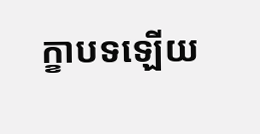ក្ខាបទឡើយ